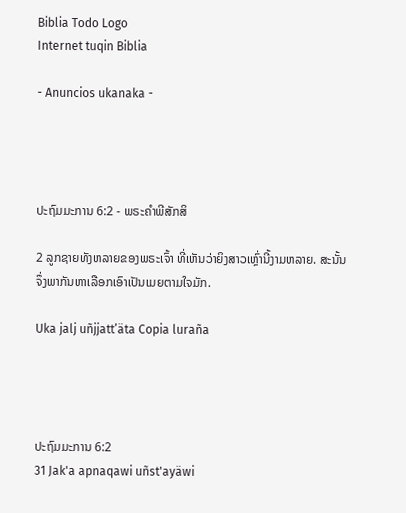Biblia Todo Logo
Internet tuqin Biblia

- Anuncios ukanaka -




ປະຖົມມະການ 6:2 - ພຣະຄຳພີສັກສິ

2 ລູກຊາຍທັງຫລາຍຂອງພຣະເຈົ້າ ທີ່ເຫັນວ່າຍິງສາວເຫຼົ່ານີ້ງາມຫລາຍ. ສະນັ້ນ ຈຶ່ງພາກັນຫາເລືອກເອົາເປັນເມຍຕາມໃຈມັກ.

Uka jalj uñjjattʼäta Copia luraña




ປະຖົມມະການ 6:2
31 Jak'a apnaqawi uñst'ayäwi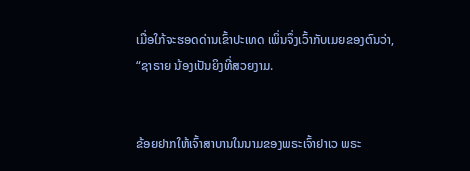ເມື່ອໃກ້ຈະຮອດດ່ານເຂົ້າປະເທດ ເພິ່ນຈຶ່ງເວົ້າກັບເມຍຂອງຕົນວ່າ, “ຊາຣາຍ ນ້ອງເປັນຍິງທີ່ສວຍງາມ.


ຂ້ອຍຢາກໃຫ້ເຈົ້າສາບານໃນນາມຂອງພຣະເຈົ້າຢາເວ ພຣະ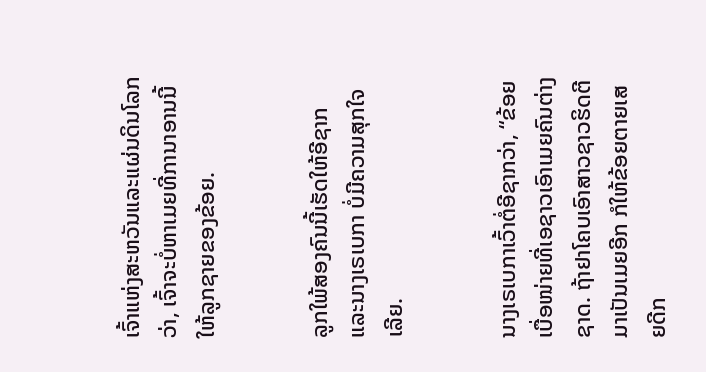ເຈົ້າແຫ່ງສະຫວັນແລະແຜ່ນດິນໂລກວ່າ, ເຈົ້າຈະບໍ່ຫາເມຍທີ່ການາອານນີ້ໃຫ້ລູກຊາຍຂອງຂ້ອຍ.


ລູກໃພ້ສອງຄົນນີ້ເຮັດໃຫ້ອີຊາກແລະນາງເຣເບກາ ບໍ່ມີຄວາມສຸກໃຈເລີຍ.


ນາງເຣເບກາເວົ້າຕໍ່ອີຊາກວ່າ, “ຂ້ອຍເບື່ອໜ່າຍທີ່ເອຊາວເອົາເມຍຄົນຕ່າງຊາດ. ຖ້າຢາໂຄບເອົາສາວຊາວຮິດຕີມາເປັນເມຍອີກ ກໍໃຫ້ຂ້ອຍຕາຍເສຍດີກ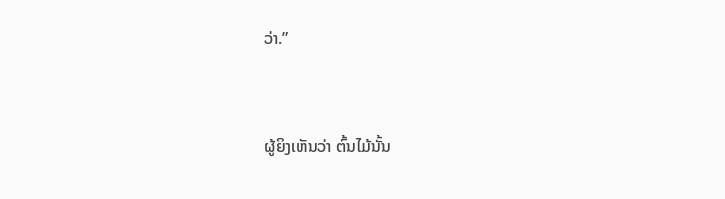ວ່າ.”


ຜູ້ຍິງເຫັນວ່າ ຕົ້ນໄມ້ນັ້ນ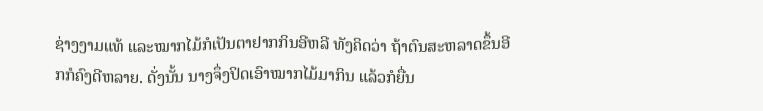ຊ່າງງາມແທ້ ແລະໝາກໄມ້ກໍເປັນຕາຢາກກິນອີຫລີ ທັງຄິດວ່າ ຖ້າຕົນສະຫລາດຂຶ້ນອີກກໍຄົງດີຫລາຍ. ດັ່ງນັ້ນ ນາງຈຶ່ງປິດເອົາໝາກໄມ້ມາກິນ ແລ້ວກໍຍື່ນ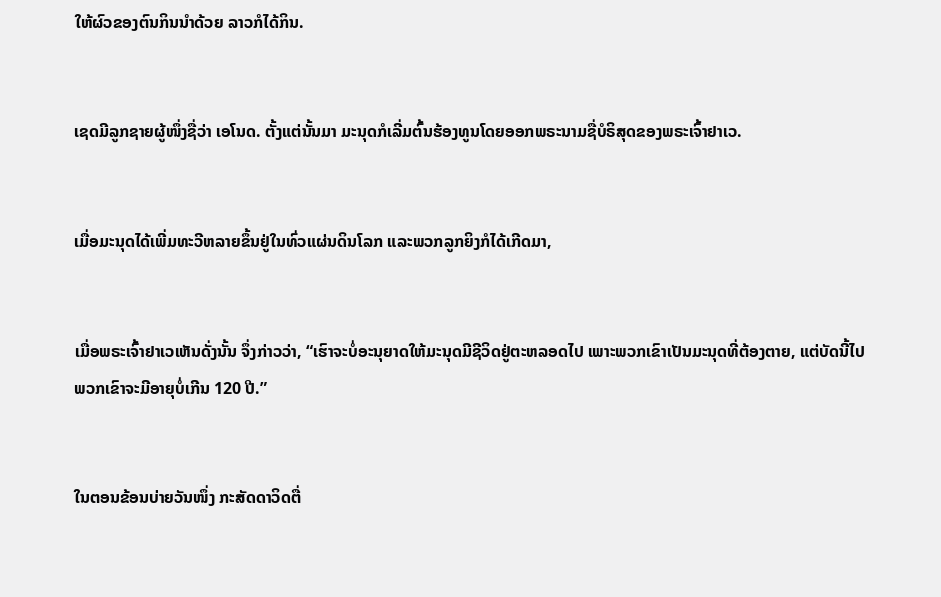ໃຫ້ຜົວຂອງຕົນກິນນຳດ້ວຍ ລາວກໍໄດ້ກິນ.


ເຊດມີລູກຊາຍຜູ້ໜຶ່ງຊື່ວ່າ ເອໂນດ. ຕັ້ງແຕ່ນັ້ນມາ ມະນຸດກໍເລີ່ມຕົ້ນຮ້ອງທູນໂດຍອອກພຣະນາມຊື່ບໍຣິສຸດຂອງພຣະເຈົ້າຢາເວ.


ເມື່ອມະນຸດໄດ້ເພີ່ມທະວີຫລາຍຂຶ້ນຢູ່ໃນທົ່ວແຜ່ນດິນໂລກ ແລະພວກລູກຍິງກໍໄດ້ເກີດມາ,


ເມື່ອພຣະເຈົ້າຢາເວເຫັນດັ່ງນັ້ນ ຈຶ່ງກ່າວວ່າ, “ເຮົາຈະບໍ່ອະນຸຍາດໃຫ້ມະນຸດມີຊີວິດຢູ່ຕະຫລອດໄປ ເພາະພວກເຂົາເປັນມະນຸດທີ່ຕ້ອງຕາຍ, ແຕ່ບັດນີ້ໄປ ພວກເຂົາຈະມີອາຍຸບໍ່ເກີນ 120 ປີ.”


ໃນຕອນຂ້ອນບ່າຍວັນໜຶ່ງ ກະສັດດາວິດຕື່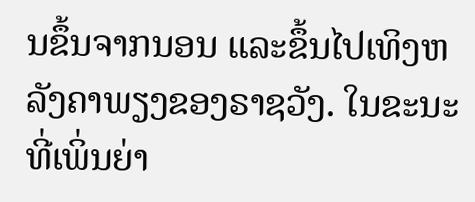ນຂຶ້ນຈາກນອນ ແລະຂຶ້ນໄປເທິງຫລັງຄາພຽງຂອງຣາຊວັງ. ໃນຂະນະທີ່ເພິ່ນຍ່າ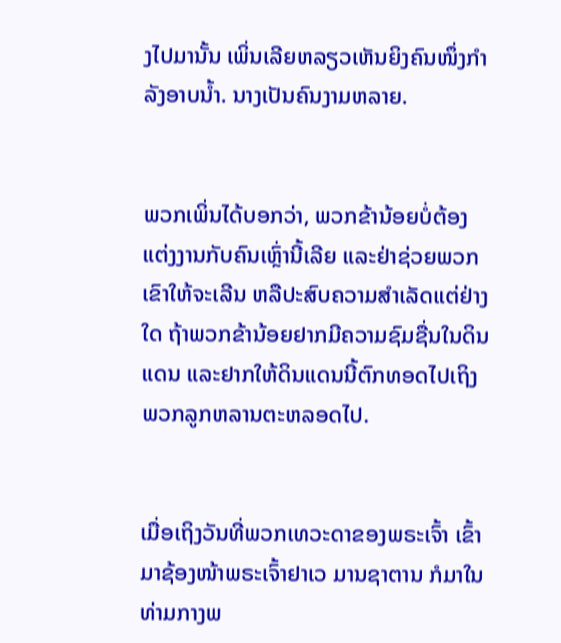ງໄປມານັ້ນ ເພິ່ນເລີຍຫລຽວເຫັນຍິງຄົນໜຶ່ງກຳລັງອາບນໍ້າ. ນາງເປັນຄົນງາມຫລາຍ.


ພວກເພິ່ນໄດ້ບອກວ່າ, ພວກຂ້ານ້ອຍບໍ່ຕ້ອງແຕ່ງງານກັບຄົນເຫຼົ່ານີ້ເລີຍ ແລະຢ່າຊ່ວຍພວກເຂົາໃຫ້ຈະເລີນ ຫລືປະສົບຄວາມສຳເລັດແຕ່ຢ່າງໃດ ຖ້າພວກຂ້ານ້ອຍຢາກມີຄວາມຊົມຊື່ນໃນດິນແດນ ແລະຢາກໃຫ້ດິນແດນນີ້ຕົກທອດໄປເຖິງພວກລູກຫລານຕະຫລອດໄປ.


ເມື່ອເຖິງວັນທີ່ພວກເທວະດາຂອງພຣະເຈົ້າ ເຂົ້າມາຊ້ອງໜ້າພຣະເຈົ້າຢາເວ ມານຊາຕານ ກໍມາໃນທ່າມກາງພ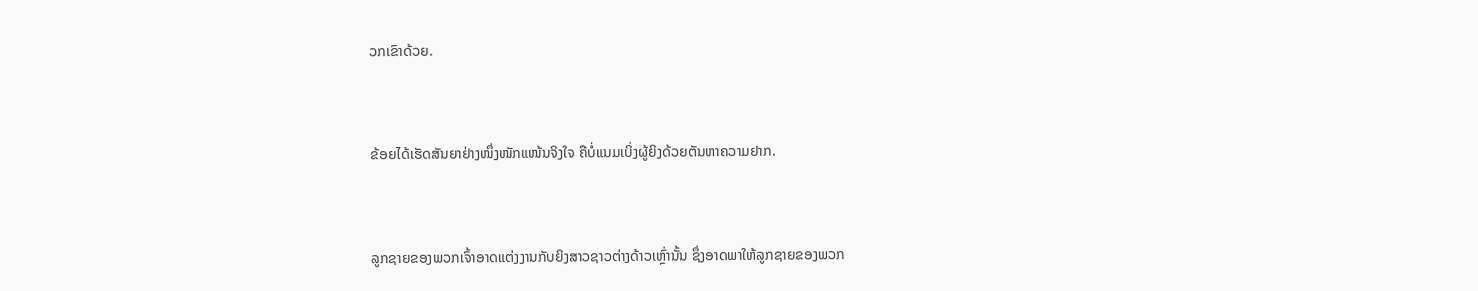ວກເຂົາດ້ວຍ.


ຂ້ອຍໄດ້ເຮັດສັນຍາຢ່າງໜຶ່ງໜັກແໜ້ນຈິງໃຈ ຄືບໍ່ແນມເບິ່ງຜູ້ຍິງດ້ວຍຕັນຫາຄວາມຢາກ.


ລູກຊາຍຂອງພວກເຈົ້າອາດແຕ່ງງານກັບຍິງສາວຊາວຕ່າງດ້າວເຫຼົ່ານັ້ນ ຊຶ່ງອາດພາໃຫ້ລູກຊາຍຂອງພວກ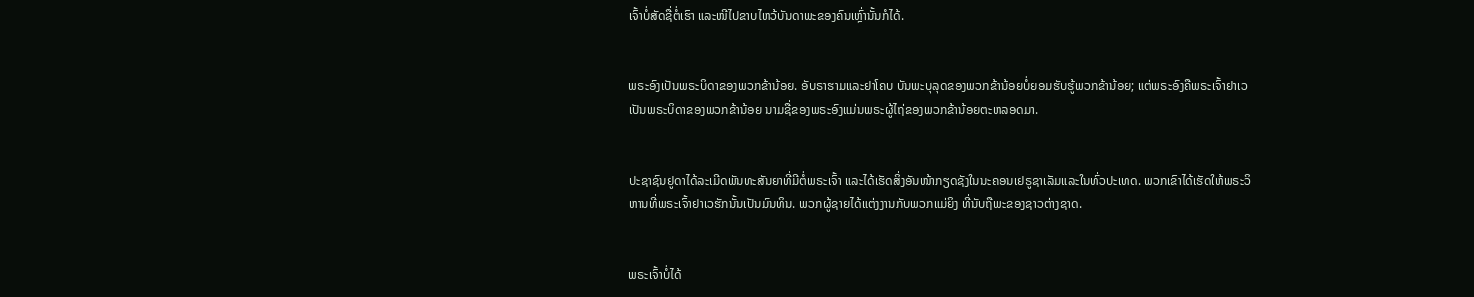ເຈົ້າບໍ່ສັດຊື່ຕໍ່ເຮົາ ແລະໜີໄປຂາບໄຫວ້ບັນດາພະຂອງຄົນເຫຼົ່ານັ້ນກໍໄດ້.


ພຣະອົງເປັນພຣະບິດາຂອງພວກຂ້ານ້ອຍ. ອັບຣາຮາມແລະຢາໂຄບ ບັນພະບຸລຸດຂອງພວກຂ້ານ້ອຍບໍ່ຍອມຮັບຮູ້ພວກຂ້ານ້ອຍ; ແຕ່ພຣະອົງຄືພຣະເຈົ້າຢາເວເປັນພຣະບິດາຂອງພວກຂ້ານ້ອຍ ນາມຊື່ຂອງພຣະອົງແມ່ນພຣະຜູ້ໄຖ່ຂອງພວກຂ້ານ້ອຍຕະຫລອດມາ.


ປະຊາຊົນຢູດາໄດ້ລະເມີດພັນທະສັນຍາທີ່ມີຕໍ່ພຣະເຈົ້າ ແລະໄດ້ເຮັດສິ່ງອັນໜ້າກຽດຊັງໃນນະຄອນເຢຣູຊາເລັມແລະໃນທົ່ວປະເທດ. ພວກເຂົາໄດ້ເຮັດໃຫ້ພຣະວິຫານທີ່ພຣະເຈົ້າຢາເວຮັກນັ້ນເປັນມົນທິນ. ພວກຜູ້ຊາຍໄດ້ແຕ່ງງານກັບພວກແມ່ຍິງ ທີ່ນັບຖືພະຂອງຊາວຕ່າງຊາດ.


ພຣະເຈົ້າບໍ່ໄດ້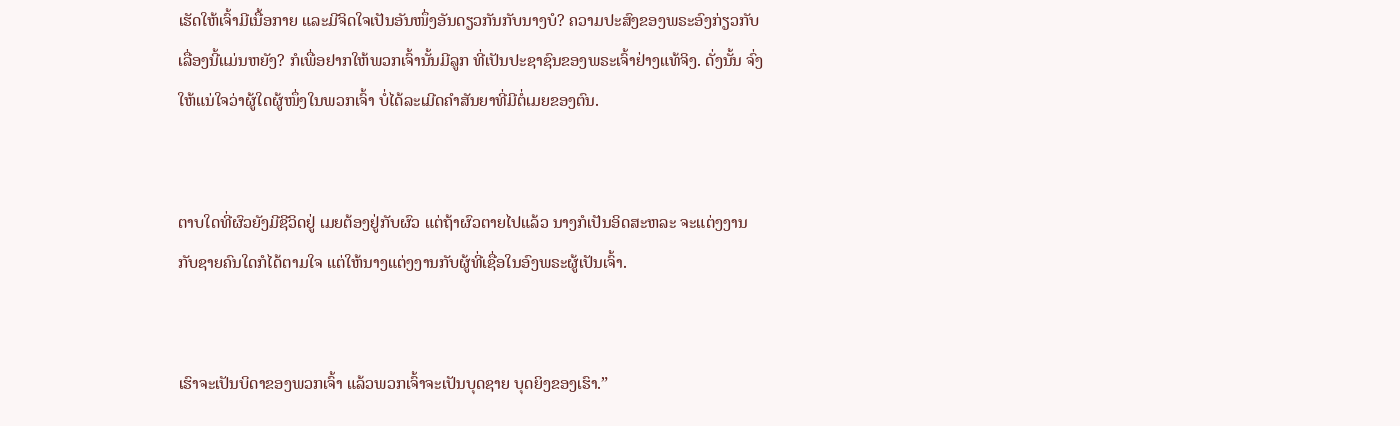ເຮັດໃຫ້ເຈົ້າມີເນື້ອກາຍ ແລະມີຈິດໃຈເປັນອັນໜຶ່ງອັນດຽວກັນກັບນາງບໍ? ຄວາມປະສົງຂອງພຣະອົງກ່ຽວກັບເລື່ອງນີ້ແມ່ນຫຍັງ? ກໍເພື່ອຢາກໃຫ້ພວກເຈົ້ານັ້ນມີລູກ ທີ່ເປັນປະຊາຊົນຂອງພຣະເຈົ້າຢ່າງແທ້ຈິງ. ດັ່ງນັ້ນ ຈົ່ງໃຫ້ແນ່ໃຈວ່າຜູ້ໃດຜູ້ໜຶ່ງໃນພວກເຈົ້າ ບໍ່ໄດ້ລະເມີດຄຳສັນຍາທີ່ມີຕໍ່ເມຍຂອງຕົນ.


ຕາບໃດທີ່ຜົວຍັງມີຊີວິດຢູ່ ເມຍຕ້ອງຢູ່ກັບຜົວ ແຕ່ຖ້າຜົວຕາຍໄປແລ້ວ ນາງກໍເປັນອິດສະຫລະ ຈະແຕ່ງງານກັບຊາຍຄົນໃດກໍໄດ້ຕາມໃຈ ແຕ່ໃຫ້ນາງແຕ່ງງານກັບຜູ້ທີ່ເຊື່ອໃນອົງພຣະຜູ້ເປັນເຈົ້າ.


ເຮົາຈະເປັນບິດາຂອງພວກເຈົ້າ ແລ້ວພວກເຈົ້າຈະເປັນບຸດຊາຍ ບຸດຍິງຂອງເຮົາ.”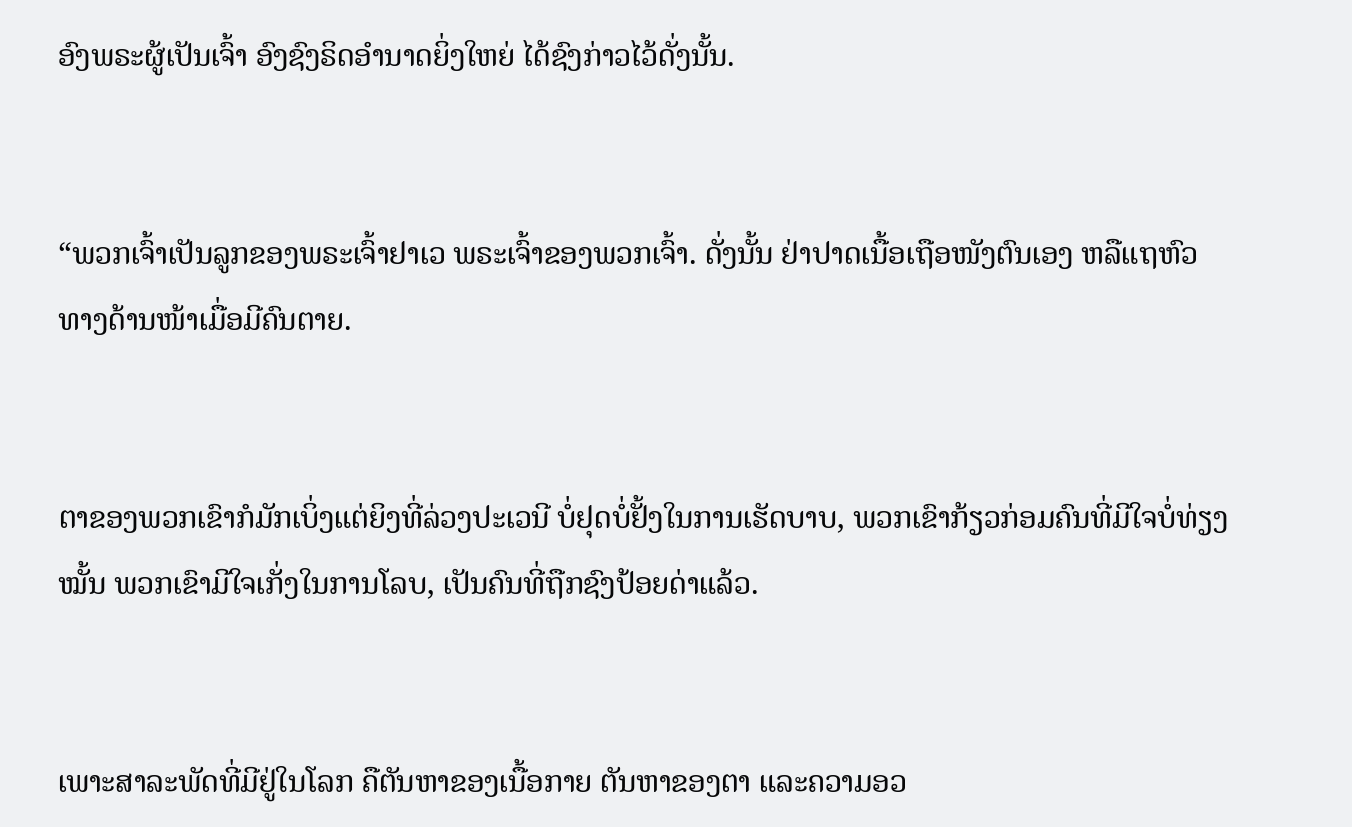ອົງພຣະຜູ້ເປັນເຈົ້າ ອົງຊົງຣິດອຳນາດຍິ່ງໃຫຍ່ ໄດ້ຊົງກ່າວໄວ້ດັ່ງນັ້ນ.


“ພວກເຈົ້າເປັນລູກຂອງພຣະເຈົ້າຢາເວ ພຣະເຈົ້າຂອງພວກເຈົ້າ. ດັ່ງນັ້ນ ຢ່າປາດເນື້ອເຖືອໜັງຕົນເອງ ຫລືແຖຫົວທາງດ້ານໜ້າເມື່ອມີຄົນຕາຍ.


ຕາຂອງພວກເຂົາກໍມັກເບິ່ງແຕ່ຍິງທີ່ລ່ວງປະເວນີ ບໍ່ຢຸດບໍ່ຢັ້ງໃນການເຮັດບາບ, ພວກເຂົາກ້ຽວກ່ອມຄົນທີ່ມີໃຈບໍ່ທ່ຽງໝັ້ນ ພວກເຂົາມີໃຈເກັ່ງໃນການໂລບ, ເປັນຄົນທີ່ຖືກຊົງປ້ອຍດ່າແລ້ວ.


ເພາະສາລະພັດທີ່ມີຢູ່ໃນໂລກ ຄືຕັນຫາຂອງເນື້ອກາຍ ຕັນຫາຂອງຕາ ແລະຄວາມອວ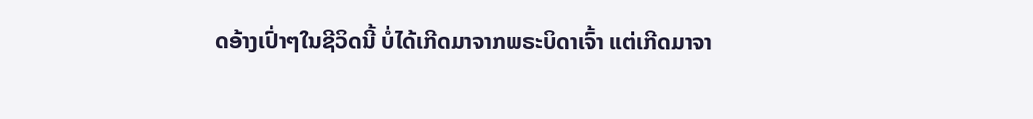ດອ້າງເປົ່າໆໃນຊີວິດນີ້ ບໍ່ໄດ້ເກີດມາຈາກພຣະບິດາເຈົ້າ ແຕ່ເກີດມາຈາ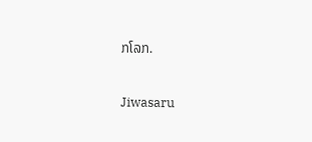ກໂລກ.


Jiwasaru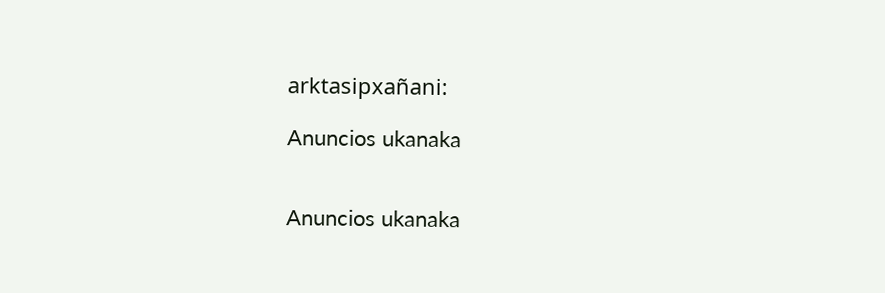arktasipxañani:

Anuncios ukanaka


Anuncios ukanaka